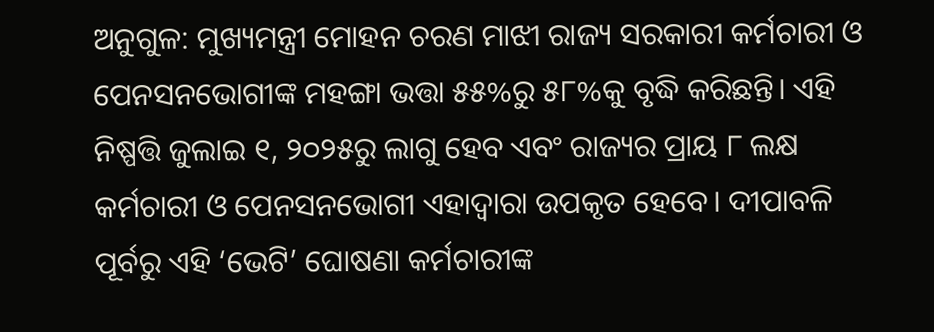ଅନୁଗୁଳ: ମୁଖ୍ୟମନ୍ତ୍ରୀ ମୋହନ ଚରଣ ମାଝୀ ରାଜ୍ୟ ସରକାରୀ କର୍ମଚାରୀ ଓ ପେନସନଭୋଗୀଙ୍କ ମହଙ୍ଗା ଭତ୍ତା ୫୫%ରୁ ୫୮%କୁ ବୃଦ୍ଧି କରିଛନ୍ତି। ଏହି ନିଷ୍ପତ୍ତି ଜୁଲାଇ ୧, ୨୦୨୫ରୁ ଲାଗୁ ହେବ ଏବଂ ରାଜ୍ୟର ପ୍ରାୟ ୮ ଲକ୍ଷ କର୍ମଚାରୀ ଓ ପେନସନଭୋଗୀ ଏହାଦ୍ୱାରା ଉପକୃତ ହେବେ। ଦୀପାବଳି ପୂର୍ବରୁ ଏହି ‘ଭେଟି’ ଘୋଷଣା କର୍ମଚାରୀଙ୍କ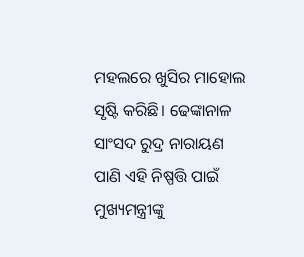ମହଲରେ ଖୁସିର ମାହୋଲ ସୃଷ୍ଟି କରିଛି। ଢେଙ୍କାନାଳ ସାଂସଦ ରୁଦ୍ର ନାରାୟଣ ପାଣି ଏହି ନିଷ୍ପତ୍ତି ପାଇଁ ମୁଖ୍ୟମନ୍ତ୍ରୀଙ୍କୁ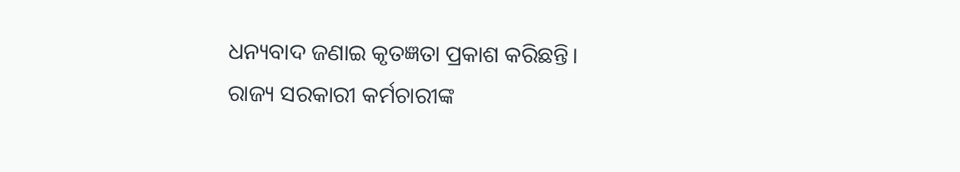ଧନ୍ୟବାଦ ଜଣାଇ କୃତଜ୍ଞତା ପ୍ରକାଶ କରିଛନ୍ତି।
ରାଜ୍ୟ ସରକାରୀ କର୍ମଚାରୀଙ୍କ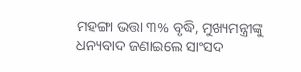ମହଙ୍ଗା ଭତ୍ତା ୩% ବୃଦ୍ଧି, ମୁଖ୍ୟମନ୍ତ୍ରୀଙ୍କୁ ଧନ୍ୟବାଦ ଜଣାଇଲେ ସାଂସଦ